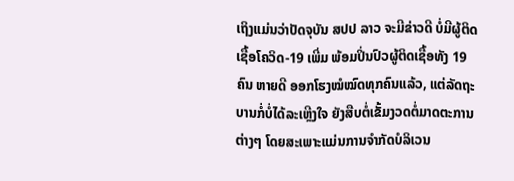ເຖິງແມ່ນວ່າປັດຈຸບັນ ສປປ ລາວ ຈະມີຂ່າວດີ ບໍ່ມີຜູ້ຕິດເຊື້ອໂຄວິດ-19 ເພີ່ມ ພ້ອມປິ່ນປົວຜູ້ຕິດເຊື້ອທັງ 19 ຄົນ ຫາຍດີ ອອກໂຮງໝໍໝົດທຸກຄົນແລ້ວ, ແຕ່ລັດຖະບານກໍ່ບໍ່ໄດ້ລະເຫຼີງໃຈ ຍັງສືບຕໍ່ເຂັ້ມງວດຕໍ່ມາດຕະການຕ່າງໆ ໂດຍສະເພາະແມ່ນການຈໍາກັດບໍລິເວນ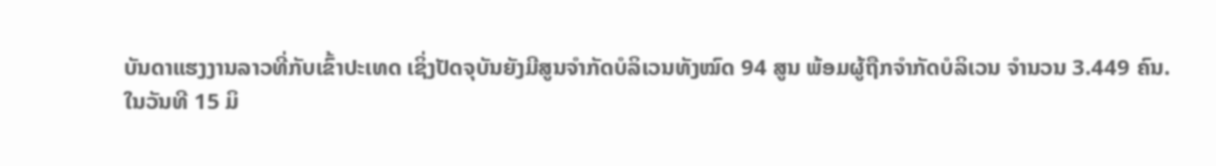ບັນດາແຮງງານລາວທີ່ກັບເຂົ້າປະເທດ ເຊິ່ງປັດຈຸບັນຍັງມີສູນຈໍາກັດບໍລິເວນທັງໝົດ 94 ສູນ ພ້ອມຜູ້ຖືກຈຳກັດບໍລິເວນ ຈໍານວນ 3.449 ຄົນ.
ໃນວັນທີ 15 ມິ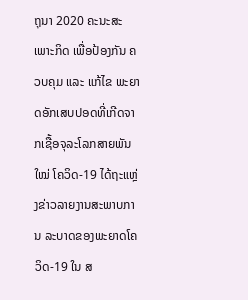ຖຸນາ 2020 ຄະນະສະເພາະກິດ ເພື່ອປ້ອງກັນ ຄວບຄຸມ ແລະ ແກ້ໄຂ ພະຍາດອັກເສບປອດທີ່ເກີດຈາກເຊື້ອຈຸລະໂລກສາຍພັນໃໝ່ ໂຄວິດ-19 ໄດ້ຖະແຫຼ່ງຂ່າວລາຍງານສະພາບການ ລະບາດຂອງພະຍາດໂຄວິດ-19 ໃນ ສ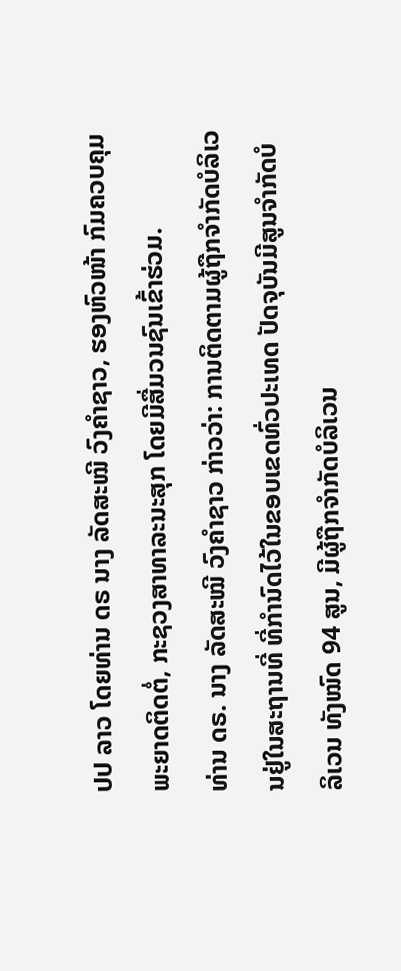ປປ ລາວ ໂດຍທ່ານ ດຣ ນາງ ລັດສະໝີ ວົງຄຳຊາວ, ຮອງຫົວໜ້າ ກົມຄວບຄຸມພະຍາດຕິດຕໍ່, ກະຊວງສາທາລະນະສຸກ ໂດຍມີສື່ມວນຊົນເຂົ້າຮ່ວມ.
ທ່ານ ດຣ. ນາງ ລັດສະໝີ ວົງຄຳຊາວ ກ່າວວ່າ: ການຕິດຕາມຜູ້ຖືກຈຳກັດບໍລິເວນຢູ່ໃນສະຖານທີ່ ທີ່ກຳນົດໄວ້ໃນຂອບເຂດທົ່ວປະເທດ ປັດຈຸບັນມີສູນຈໍາກັດບໍລິເວນ ທັງໝົດ 94 ສູນ, ມີຜູ້ຖືກຈຳກັດບໍລິເວນ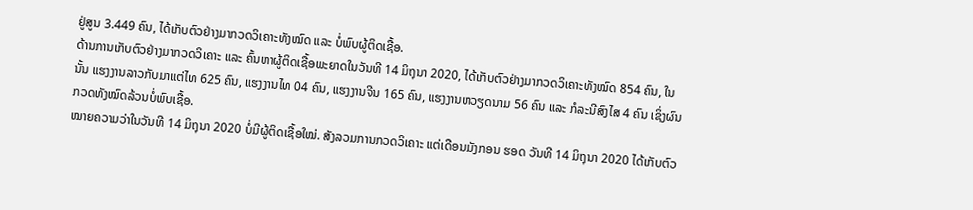ຢູ່ສູນ 3.449 ຄົນ, ໄດ້ເກັບຕົວຢ່າງມາກວດວິເຄາະທັງໝົດ ແລະ ບໍ່ພົບຜູ້ຕິດເຊື້ອ.
ດ້ານການເກັບຕົວຢ່າງມາກວດວິເຄາະ ແລະ ຄົ້ນຫາຜູ້ຕິດເຊື້ອພະຍາດໃນວັນທີ 14 ມິຖຸນາ 2020, ໄດ້ເກັບຕົວຢ່າງມາກວດວິເຄາະທັງໝົດ 854 ຄົນ, ໃນນັ້ນ ແຮງງານລາວກັບມາແຕ່ໄທ 625 ຄົນ, ແຮງງານໄທ 04 ຄົນ, ແຮງງານຈີນ 165 ຄົນ, ແຮງງານຫວຽດນາມ 56 ຄົນ ແລະ ກໍລະນີສົງໄສ 4 ຄົນ ເຊິ່ງຜົນກວດທັງໝົດລ້ວນບໍ່ພົບເຊື້ອ.
ໝາຍຄວາມວ່າໃນວັນທີ 14 ມິຖຸນາ 2020 ບໍ່ມີຜູ້ຕິດເຊື້ອໃໝ່. ສັງລວມການກວດວິເຄາະ ແຕ່ເດືອນມັງກອນ ຮອດ ວັນທີ 14 ມິຖຸນາ 2020 ໄດ້ເກັບຕົວ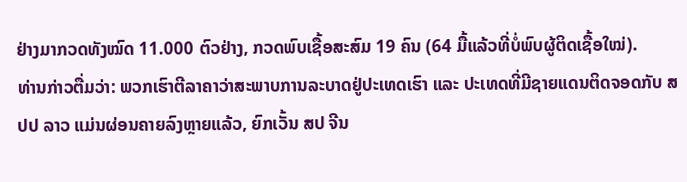ຢ່າງມາກວດທັງໝົດ 11.000 ຕົວຢ່າງ, ກວດພົບເຊື້ອສະສົມ 19 ຄົນ (64 ມື້ແລ້ວທີ່ບໍ່ພົບຜູ້ຕິດເຊື້ອໃໝ່).
ທ່ານກ່າວຕື່ມວ່າ: ພວກເຮົາຕີລາຄາວ່າສະພາບການລະບາດຢູ່ປະເທດເຮົາ ແລະ ປະເທດທີ່ມີຊາຍແດນຕິດຈອດກັບ ສປປ ລາວ ແມ່ນຜ່ອນຄາຍລົງຫຼາຍແລ້ວ, ຍົກເວັ້ນ ສປ ຈີນ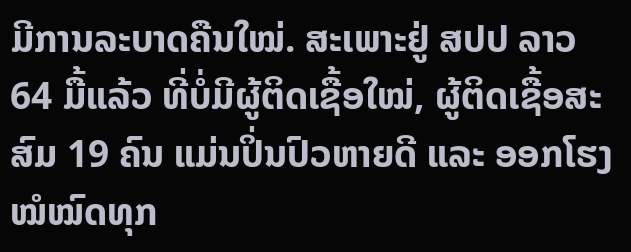ມີການລະບາດຄືນໃໝ່. ສະເພາະຢູ່ ສປປ ລາວ 64 ມື້ແລ້ວ ທີ່ບໍ່ມີຜູ້ຕິດເຊື້ອໃໝ່, ຜູ້ຕິດເຊື້ອສະສົມ 19 ຄົນ ແມ່ນປິ່ນປົວຫາຍດີ ແລະ ອອກໂຮງໝໍໝົດທຸກ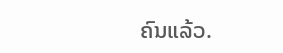ຄົນແລ້ວ.